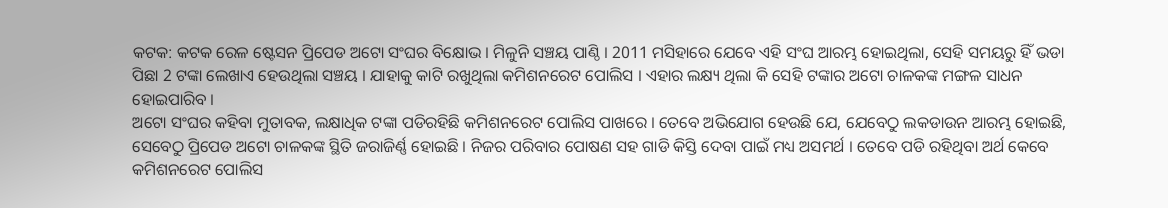କଟକ: କଟକ ରେଳ ଷ୍ଟେସନ ପ୍ରିପେଡ ଅଟୋ ସଂଘର ବିକ୍ଷୋଭ । ମିଳୁନି ସଞ୍ଚୟ ପାଣ୍ଠି । 2011 ମସିହାରେ ଯେବେ ଏହି ସଂଘ ଆରମ୍ଭ ହୋଇଥିଲା, ସେହି ସମୟରୁ ହିଁ ଭଡା ପିଛା 2 ଟଙ୍କା ଲେଖାଏ ହେଉଥିଲା ସଞ୍ଚୟ । ଯାହାକୁ କାଟି ରଖୁଥିଲା କମିଶନରେଟ ପୋଲିସ । ଏହାର ଲକ୍ଷ୍ୟ ଥିଲା କି ସେହି ଟଙ୍କାର ଅଟୋ ଚାଳକଙ୍କ ମଙ୍ଗଳ ସାଧନ ହୋଇପାରିବ ।
ଅଟୋ ସଂଘର କହିବା ମୁତାବକ, ଲକ୍ଷାଧିକ ଟଙ୍କା ପଡିରହିଛି କମିଶନରେଟ ପୋଲିସ ପାଖରେ । ତେବେ ଅଭିଯୋଗ ହେଉଛି ଯେ, ଯେବେଠୁ ଲକଡାଉନ ଆରମ୍ଭ ହୋଇଛି, ସେବେଠୁ ପ୍ରିପେଡ ଅଟୋ ଚାଳକଙ୍କ ସ୍ଥିତି ଜରାଜିର୍ଣ୍ଣ ହୋଇଛି । ନିଜର ପରିବାର ପୋଷଣ ସହ ଗାଡି କିସ୍ତି ଦେବା ପାଇଁ ମଧ୍ୟ ଅସମର୍ଥ । ତେବେ ପଡି ରହିଥିବା ଅର୍ଥ କେବେ କମିଶନରେଟ ପୋଲିସ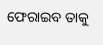ଫେରାଇବ ତାକୁ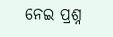ନେଇ ପ୍ରଶ୍ନ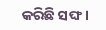କରିଛି ସଙ୍ଘ ।